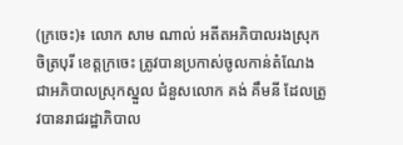(ក្រចេះ)៖ លោក សាម ណាល់ អតីតអភិបាលរងស្រុកចិត្របុរី ខេត្តក្រចេះ ត្រូវបានប្រកាស់ចូលកាន់តំណែង ជាអភិបាលស្រុកស្នួល ជំនួសលោក គង់ គឹមនី ដែលត្រូវបានរាជរដ្ឋាភិបាល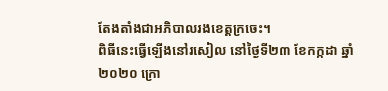តែងតាំងជាអភិបាលរងខេត្តក្រចេះ។
ពិធីនេះធ្វើឡើងនៅរសៀល នៅថ្ងៃទី២៣ ខែកក្កដា ឆ្នាំ២០២០ ក្រោ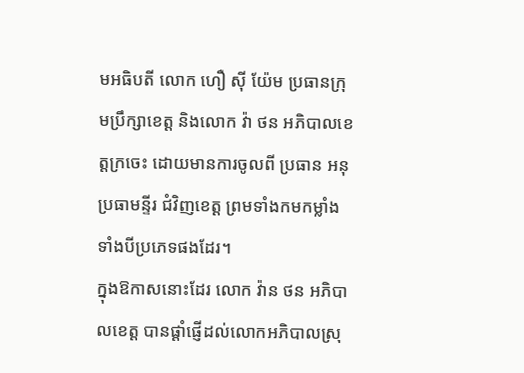មអធិបតី លោក ហឿ ស៊ី យ៉ែម ប្រធានក្រុមប្រឹក្សាខេត្ត និងលោក វ៉ា ថន អភិបាលខេត្តក្រចេះ ដោយមានការចូលពី ប្រធាន អនុប្រធាមន្ទីរ ជំវិញខេត្ត ព្រមទាំងកមកម្លាំងទាំងបីប្រភេទផងដែរ។
ក្នុងឱកាសនោះដែរ លោក វ៉ាន ថន អភិបាលខេត្ត បានផ្ដាំផ្ញើដល់លោកអភិបាលស្រុ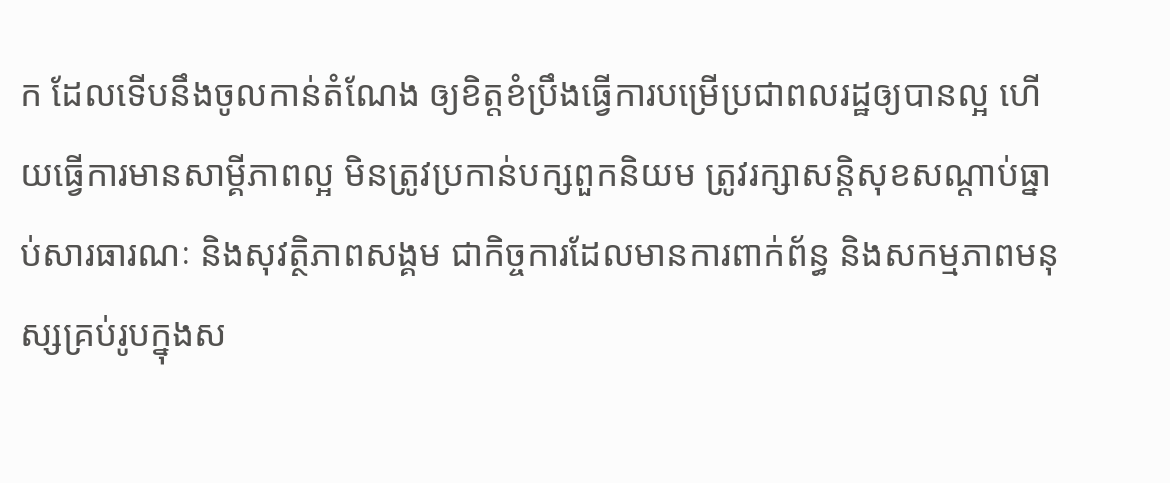ក ដែលទើបនឹងចូលកាន់តំណែង ឲ្យខិត្តខំប្រឹងធ្វើការបម្រើប្រជាពលរដ្ឋឲ្យបានល្អ ហើយធ្វើការមានសាម្គីភាពល្អ មិនត្រូវប្រកាន់បក្សពួកនិយម ត្រូវរក្សាសន្តិសុខសណ្ដាប់ធ្នាប់សារធារណៈ និងសុវត្ថិភាពសង្គម ជាកិច្ចការដែលមានការពាក់ព័ន្ធ និងសកម្មភាពមនុស្សគ្រប់រូបក្នុងស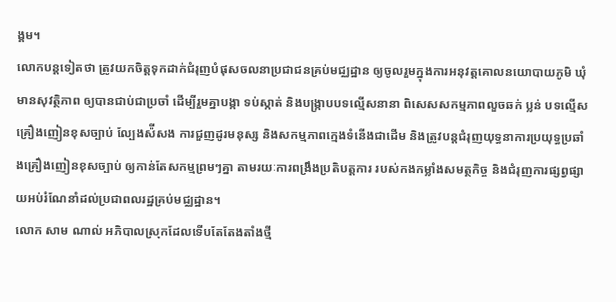ង្គម។
លោកបន្តទៀតថា ត្រូវយកចិត្តទុកដាក់ជំរុញបំផុសចលនាប្រជាជនគ្រប់មជ្ឈដ្ឋាន ឲ្យចូលរួមក្នុងការអនុវត្តគោលនយោបាយភូមិ ឃុំ មានសុវត្ថិភាព ឲ្យបានជាប់ជាប្រចាំ ដើម្បីរួមគ្នាបង្កា ទប់ស្កាត់ និងបង្រ្កាបបទល្មើសនានា ពិសេសសកម្មភាពលួចឆក់ ប្លន់ បទល្មើសគ្រឿងញៀនខុសច្បាប់ ល្បែងស៉ីសង ការជួញដូរមនុស្ស និងសកម្មភាពក្មេងទំនើងជាដើម និងត្រូវបន្តជំរុញយុទ្ធនាការប្រយុទ្ធប្រឆាំងគ្រឿងញៀនខុសច្បាប់ ឲ្យកាន់តែសកម្មព្រមៗគ្នា តាមរយៈការពង្រឹងប្រតិបត្តការ របស់កងកម្លាំងសមត្ថកិច្ច និងជំរុញការផ្សព្វផ្សាយអប់រំណែនាំដល់ប្រជាពលរដ្ឋគ្រប់មជ្ឈដ្ឋាន។
លោក សាម ណាល់ អភិបាលស្រុកដែលទើបតែតែងតាំងថ្មី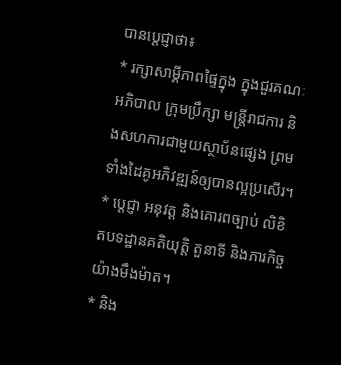បានប្ដេជ្ញាថា៖
* រក្សាសាម្គីភាពផ្ទៃក្នុង ក្នុងជួរគណៈអភិបាល ក្រុមប្រឹក្សា មន្រ្តីរាជការ និងសហការជាមួយស្ថាប័នផ្សេង ព្រមទាំងដៃគូអភិវឌ្ឍន៍ឲ្យបានល្អប្រសើរ។
* ប្ដេជ្ញា អនុវត្ត និងគោរពច្បាប់ លិខិតបទដ្ឋានគតិយុត្តិ តួនាទី និងភារកិច្ចយ៉ាងមឹងម៉ាត។
* និង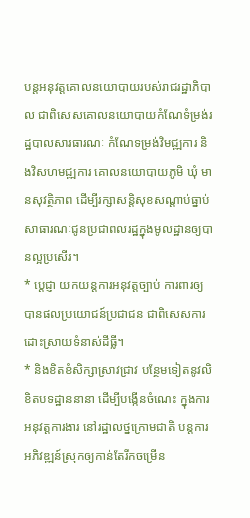បន្តអនុវត្តគោលនយោបាយរបស់រាជរដ្ឋាភិបាល ជាពិសេសគោលនយោបាយកំណែទំម្រង់រដ្ឋបាលសារធារណៈ កំណែទម្រង់វិមជ្ឍការ និងវិសហមជ្ឍការ គោលនយោបាយភូមិ ឃុំ មានសុវត្ថិភាព ដើម្បីរក្សាសន្តិសុខសណ្ដាប់ធ្នាប់ សាធារណៈជូនប្រជាពលរដ្ឋក្នុងមូលដ្ឋានឲ្យបានល្អប្រសើរ។
* ប្ដេជ្ញា យកយន្តការអនុវត្តច្បាប់ ការពារឲ្យបានផលប្រយោជន៍ប្រជាជន ជាពិសេសការដោះស្រាយទំនាស់ដីធ្លី។
* និងខិតខំសិក្សាស្រាវជ្រាវ បន្ថែមទៀតនូវលិខិតបទដ្ឋាននានា ដើម្បីបង្កើនចំណេះ ក្នុងការអនុវត្តការងារ នៅរដ្ឋាលថ្នក្រោមជាតិ បន្តការអភិវឌ្ឍន៍ស្រុកឲ្យកាន់តែរីកចម្រើន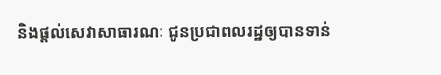និងផ្ដល់សេវាសាធារណៈ ជូនប្រជាពលរដ្ឋឲ្យបានទាន់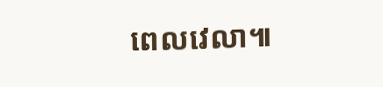ពេលវេលា៕